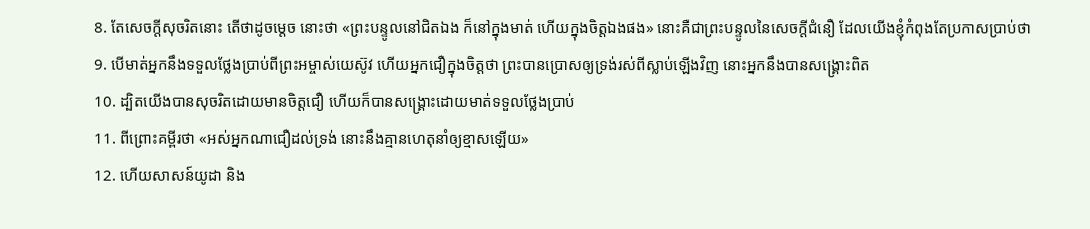8. តែសេចក្តីសុចរិតនោះ តើថាដូចម្តេច នោះថា «ព្រះបន្ទូលនៅជិតឯង ក៏នៅក្នុងមាត់ ហើយក្នុងចិត្តឯងផង» នោះគឺជាព្រះបន្ទូលនៃសេចក្តីជំនឿ ដែលយើងខ្ញុំកំពុងតែប្រកាសប្រាប់ថា
9. បើមាត់អ្នកនឹងទទួលថ្លែងប្រាប់ពីព្រះអម្ចាស់យេស៊ូវ ហើយអ្នកជឿក្នុងចិត្តថា ព្រះបានប្រោសឲ្យទ្រង់រស់ពីស្លាប់ឡើងវិញ នោះអ្នកនឹងបានសង្គ្រោះពិត
10. ដ្បិតយើងបានសុចរិតដោយមានចិត្តជឿ ហើយក៏បានសង្គ្រោះដោយមាត់ទទួលថ្លែងប្រាប់
11. ពីព្រោះគម្ពីរថា «អស់អ្នកណាជឿដល់ទ្រង់ នោះនឹងគ្មានហេតុនាំឲ្យខ្មាសឡើយ»
12. ហើយសាសន៍យូដា និង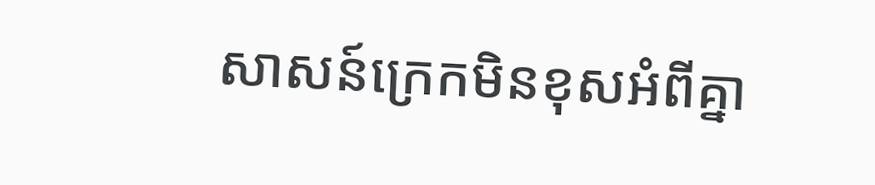សាសន៍ក្រេកមិនខុសអំពីគ្នា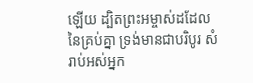ឡើយ ដ្បិតព្រះអម្ចាស់ដដែលនៃគ្រប់គ្នា ទ្រង់មានជាបរិបូរ សំរាប់អស់អ្នក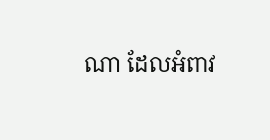ណា ដែលអំពាវ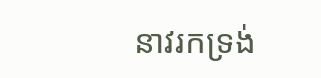នាវរកទ្រង់